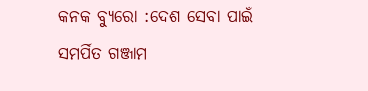କନକ ବ୍ୟୁରୋ :ଦେଶ ସେବା ପାଇଁ ସମର୍ପିତ ଗଞ୍ଜାମ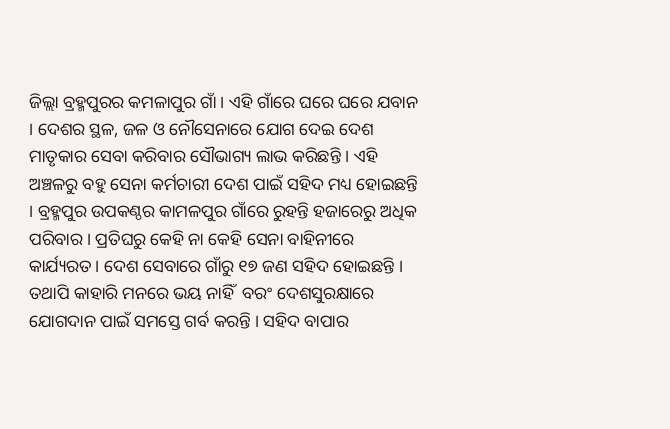ଜିଲ୍ଲା ବ୍ରହ୍ମପୁରର କମଳାପୁର ଗାଁ । ଏହି ଗାଁରେ ଘରେ ଘରେ ଯବାନ । ଦେଶର ସ୍ଥଳ, ଜଳ ଓ ନୌସେନାରେ ଯୋଗ ଦେଇ ଦେଶ ମାତୃକାର ସେବା କରିବାର ସୌଭାଗ୍ୟ ଲାଭ କରିଛନ୍ତି । ଏହି ଅଞ୍ଚଳରୁ ବହୁ ସେନା କର୍ମଚାରୀ ଦେଶ ପାଇଁ ସହିଦ ମଧ୍ୟ ହୋଇଛନ୍ତି । ବ୍ରହ୍ମପୁର ଉପକଣ୍ଠର କାମଳପୁର ଗାଁରେ ରୁହନ୍ତି ହଜାରେରୁ ଅଧିକ ପରିବାର । ପ୍ରତିଘରୁ କେହି ନା କେହି ସେନା ବାହିନୀରେ କାର୍ଯ୍ୟରତ । ଦେଶ ସେବାରେ ଗାଁରୁ ୧୭ ଜଣ ସହିଦ ହୋଇଛନ୍ତି । ତଥାପି କାହାରି ମନରେ ଭୟ ନାହିଁ  ବରଂ ଦେଶସୁରକ୍ଷାରେ ଯୋଗଦାନ ପାଇଁ ସମସ୍ତେ ଗର୍ବ କରନ୍ତି । ସହିଦ ବାପାର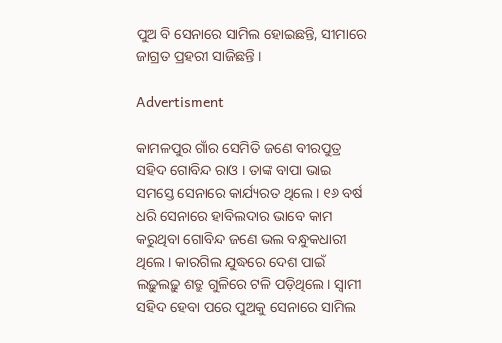ପୁଅ ବି ସେନାରେ ସାମିଲ ହୋଇଛନ୍ତି, ସୀମାରେ ଜାଗ୍ରତ ପ୍ରହରୀ ସାଜିଛନ୍ତି ।

Advertisment

କାମଳପୁର ଗାଁର ସେମିତି ଜଣେ ବୀରପୁତ୍ର ସହିଦ ଗୋବିନ୍ଦ ରାଓ । ତାଙ୍କ ବାପା ଭାଇ ସମସ୍ତେ ସେନାରେ କାର୍ଯ୍ୟରତ ଥିଲେ । ୧୬ ବର୍ଷ ଧରି ସେନାରେ ହାବିଲଦାର ଭାବେ କାମ କରୁଥିବା ଗୋବିନ୍ଦ ଜଣେ ଭଲ ବନ୍ଧୁକଧାରୀ ଥିଲେ । କାରଗିଲ ଯୁଦ୍ଧରେ ଦେଶ ପାଇଁ ଲଢ଼ୁଲଢ଼ୁ ଶତ୍ରୁ ଗୁଳିରେ ଟଳି ପଡ଼ିଥିଲେ। ସ୍ୱାମୀ ସହିଦ ହେବା ପରେ ପୁଅକୁ ସେନାରେ ସାମିଲ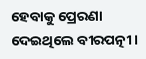ହେବାକୁ ପ୍ରେରଣା ଦେଇଥିଲେ ବୀରପତ୍ନୀ ।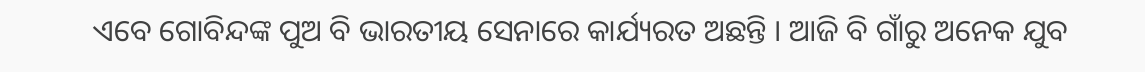ଏବେ ଗୋବିନ୍ଦଙ୍କ ପୁଅ ବି ଭାରତୀୟ ସେନାରେ କାର୍ଯ୍ୟରତ ଅଛନ୍ତି । ଆଜି ବି ଗାଁରୁ ଅନେକ ଯୁବ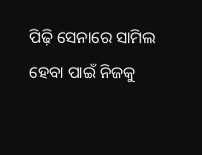ପିଢ଼ି ସେନାରେ ସାମିଲ ହେବା ପାଇଁ ନିଜକୁ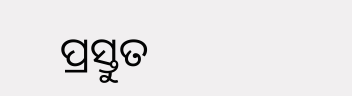ପ୍ରସ୍ତୁତ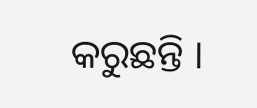କରୁଛନ୍ତି ।